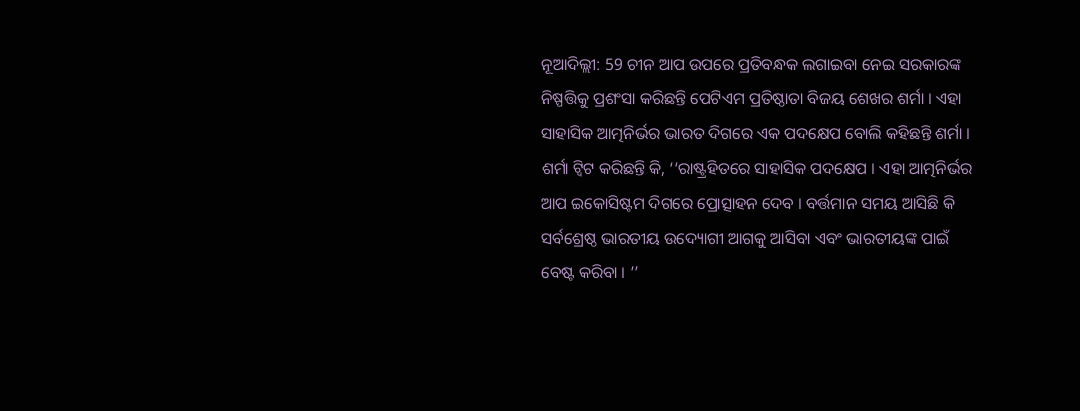ନୂଆଦିଲ୍ଲୀ: 59 ଚୀନ ଆପ ଉପରେ ପ୍ରତିବନ୍ଧକ ଲଗାଇବା ନେଇ ସରକାରଙ୍କ ନିଷ୍ପତ୍ତିକୁ ପ୍ରଶଂସା କରିଛନ୍ତି ପେଟିଏମ ପ୍ରତିଷ୍ଠାତା ବିଜୟ ଶେଖର ଶର୍ମା । ଏହା ସାହାସିକ ଆତ୍ମନିର୍ଭର ଭାରତ ଦିଗରେ ଏକ ପଦକ୍ଷେପ ବୋଲି କହିଛନ୍ତି ଶର୍ମା ।
ଶର୍ମା ଟ୍ବିଟ କରିଛନ୍ତି କି, ‘‘ରାଷ୍ଟ୍ରହିତରେ ସାହାସିକ ପଦକ୍ଷେପ । ଏହା ଆତ୍ମନିର୍ଭର ଆପ ଇକୋସିଷ୍ଟମ ଦିଗରେ ପ୍ରୋତ୍ସାହନ ଦେବ । ବର୍ତ୍ତମାନ ସମୟ ଆସିଛି କି ସର୍ବଶ୍ରେଷ୍ଠ ଭାରତୀୟ ଉଦ୍ୟୋଗୀ ଆଗକୁ ଆସିବା ଏବଂ ଭାରତୀୟଙ୍କ ପାଇଁ ବେଷ୍ଟ କରିବା । ’’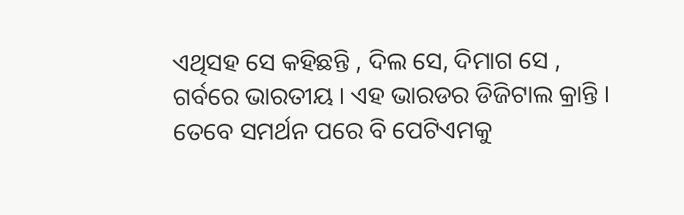ଏଥିସହ ସେ କହିଛନ୍ତି , ଦିଲ ସେ, ଦିମାଗ ସେ , ଗର୍ବରେ ଭାରତୀୟ । ଏହ ଭାରଡର ଡିଜିଟାଲ କ୍ରାନ୍ତି ।
ତେବେ ସମର୍ଥନ ପରେ ବି ପେଟିଏମକୁ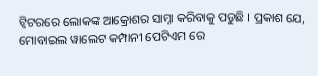ଟ୍ବିଟରରେ ଲୋକଙ୍କ ଆକ୍ରୋଶର ସାମ୍ନା କରିବାକୁ ପଡୁଛି । ପ୍ରକାଶ ଯେ, ମୋବାଇଲ ୱାଲେଟ କମ୍ପାନୀ ପେଟିଏମ ରେ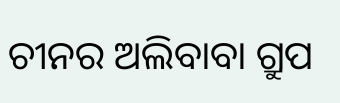ଚୀନର ଅଲିବାବା ଗ୍ରୁପ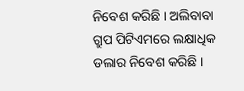ନିବେଶ କରିଛି । ଅଲିବାବା ଗ୍ରୁପ ପିଟିଏମରେ ଲକ୍ଷାଧିକ ଡଲାର ନିବେଶ କରିଛି ।